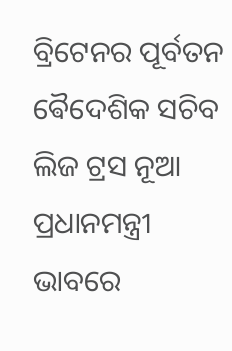ବ୍ରିଟେନର ପୂର୍ବତନ ଵୈଦେଶିକ ସଚିବ ଲିଜ ଟ୍ରସ ନୂଆ ପ୍ରଧାନମନ୍ତ୍ରୀ ଭାବରେ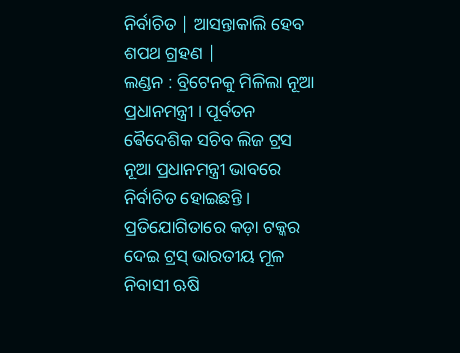ନିର୍ବାଚିତ | ଆସନ୍ତାକାଲି ହେବ ଶପଥ ଗ୍ରହଣ |
ଲଣ୍ଡନ : ବ୍ରିଟେନକୁ ମିଳିଲା ନୂଆ ପ୍ରଧାନମନ୍ତ୍ରୀ । ପୂର୍ବତନ ଵୈଦେଶିକ ସଚିବ ଲିଜ ଟ୍ରସ ନୂଆ ପ୍ରଧାନମନ୍ତ୍ରୀ ଭାବରେ ନିର୍ବାଚିତ ହୋଇଛନ୍ତି । ପ୍ରତିଯୋଗିତାରେ କଡ଼ା ଟକ୍କର ଦେଇ ଟ୍ରସ୍ ଭାରତୀୟ ମୂଳ ନିବାସୀ ଋଷି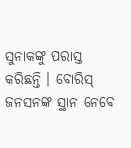ସୁନାକଙ୍କୁ ପରାସ୍ତ କରିଛନ୍ତି । ବୋରିସ୍ ଜନସନଙ୍କ ସ୍ଥାନ ନେବେ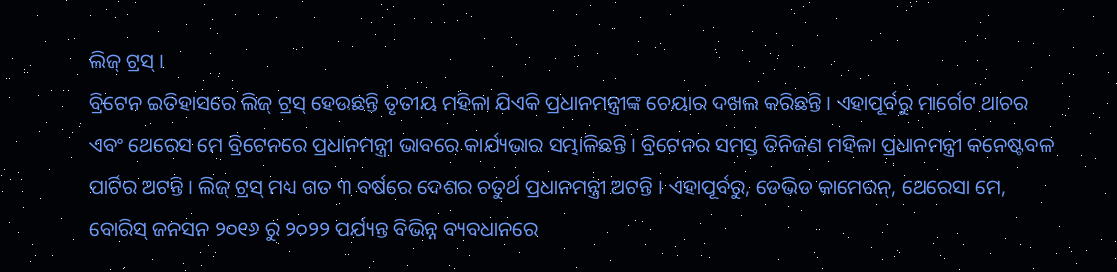ଲିଜ୍ ଟ୍ରସ୍ ।
ବ୍ରିଟେନ ଇତିହାସରେ ଲିଜ୍ ଟ୍ରସ୍ ହେଉଛନ୍ତି ତୃତୀୟ ମହିଳା ଯିଏକି ପ୍ରଧାନମନ୍ତ୍ରୀଙ୍କ ଚେୟାର ଦଖଲ କରିଛନ୍ତି । ଏହାପୂର୍ବରୁ ମାର୍ଗେଟ ଥାଚର ଏବଂ ଥେରେସ ମେ ବ୍ରିଟେନରେ ପ୍ରଧାନମନ୍ତ୍ରୀ ଭାବରେ କାର୍ଯ୍ୟଭାର ସମ୍ଭାଳିଛନ୍ତି । ବ୍ରିଟେନର ସମସ୍ତ ତିନିଜଣ ମହିଳା ପ୍ରଧାନମନ୍ତ୍ରୀ କନେଷ୍ଟବଳ ପାର୍ଟିର ଅଟନ୍ତି । ଲିଜ୍ ଟ୍ରସ୍ ମଧ୍ୟ ଗତ ୩ ବର୍ଷରେ ଦେଶର ଚତୁର୍ଥ ପ୍ରଧାନମନ୍ତ୍ରୀ ଅଟନ୍ତି । ଏହାପୂର୍ବରୁ, ଡେଭିଡ କାମେରନ୍, ଥେରେସା ମେ, ବୋରିସ୍ ଜନସନ ୨୦୧୬ ରୁ ୨୦୨୨ ପର୍ଯ୍ୟନ୍ତ ବିଭିନ୍ନ ବ୍ୟବଧାନରେ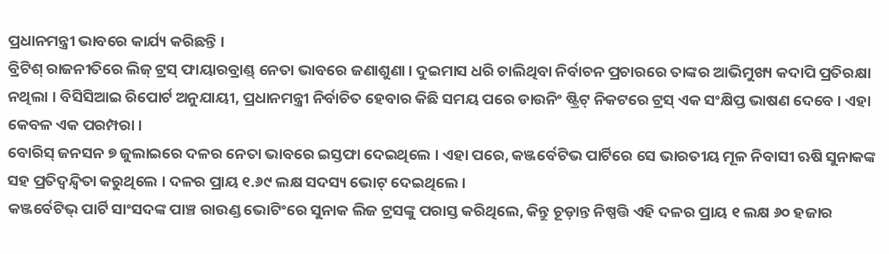ପ୍ରଧାନମନ୍ତ୍ରୀ ଭାବରେ କାର୍ଯ୍ୟ କରିଛନ୍ତି ।
ବ୍ରିଟିଶ୍ ରାଜନୀତିରେ ଲିଜ୍ ଟ୍ରସ୍ ଫାୟାରବ୍ରାଣ୍ଡ୍ ନେତା ଭାବରେ ଜଣାଶୁଣା । ଦୁଇମାସ ଧରି ଚାଲିଥିବା ନିର୍ବାଚନ ପ୍ରଚାରରେ ତାଙ୍କର ଆଭିମୁଖ୍ୟ କଦାପି ପ୍ରତିରକ୍ଷା ନଥିଲା । ବିସିସିଆଇ ରିପୋର୍ଟ ଅନୁଯାୟୀ, ପ୍ରଧାନମନ୍ତ୍ରୀ ନିର୍ବାଚିତ ହେବାର କିଛି ସମୟ ପରେ ଡାଉନିଂ ଷ୍ଟ୍ରିଟ୍ ନିକଟରେ ଟ୍ରସ୍ ଏକ ସଂକ୍ଷିପ୍ତ ଭାଷଣ ଦେବେ । ଏହା କେବଳ ଏକ ପରମ୍ପରା ।
ବୋରିସ୍ ଜନସନ ୭ ଜୁଲାଇରେ ଦଳର ନେତା ଭାବରେ ଇସ୍ତଫା ଦେଇଥିଲେ । ଏହା ପରେ, କଞ୍ଜର୍ବେଟିଭ ପାର୍ଟିରେ ସେ ଭାରତୀୟ ମୂଳ ନିବାସୀ ଋଷି ସୁନାକଙ୍କ ସହ ପ୍ରତିଦ୍ୱନ୍ଦ୍ୱିତା କରୁଥିଲେ । ଦଳର ପ୍ରାୟ ୧.୬୯ ଲକ୍ଷ ସଦସ୍ୟ ଭୋଟ୍ ଦେଇଥିଲେ ।
କଞ୍ଜର୍ବେଟିଭ୍ ପାର୍ଟି ସାଂସଦଙ୍କ ପାଞ୍ଚ ରାଉଣ୍ଡ ଭୋଟିଂରେ ସୁନାକ ଲିଜ ଟ୍ରସଙ୍କୁ ପରାସ୍ତ କରିଥିଲେ, କିନ୍ତୁ ଚୂଡ଼ାନ୍ତ ନିଷ୍ପତ୍ତି ଏହି ଦଳର ପ୍ରାୟ ୧ ଲକ୍ଷ ୬୦ ହଜାର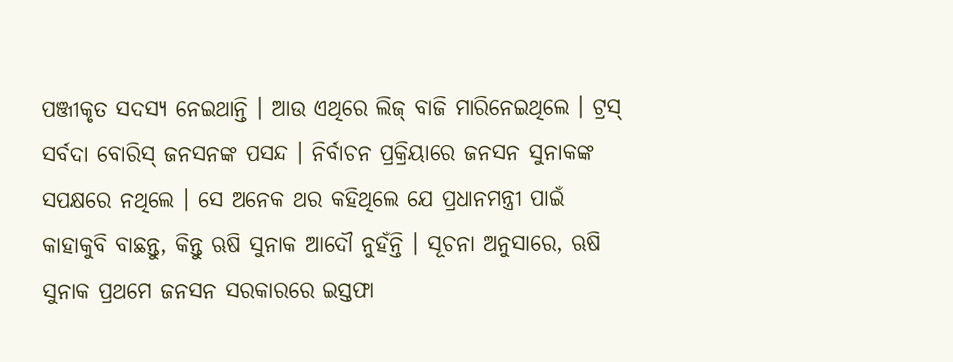ପଞ୍ଜୀକୃତ ସଦସ୍ୟ ନେଇଥାନ୍ତି । ଆଉ ଏଥିରେ ଲିଜ୍ ବାଜି ମାରିନେଇଥିଲେ । ଟ୍ରସ୍ ସର୍ବଦା ବୋରିସ୍ ଜନସନଙ୍କ ପସନ୍ଦ । ନିର୍ବାଚନ ପ୍ରକ୍ରିୟାରେ ଜନସନ ସୁନାକଙ୍କ ସପକ୍ଷରେ ନଥିଲେ । ସେ ଅନେକ ଥର କହିଥିଲେ ଯେ ପ୍ରଧାନମନ୍ତ୍ରୀ ପାଇଁ କାହାକୁବି ବାଛନ୍ତୁ, କିନ୍ତୁ ଋଷି ସୁନାକ ଆଦୌ ନୁହଁନ୍ତି । ସୂଚନା ଅନୁସାରେ, ଋଷି ସୁନାକ ପ୍ରଥମେ ଜନସନ ସରକାରରେ ଇସ୍ତଫା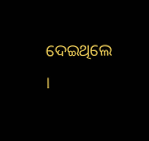ଦେଇଥିଲେ ।